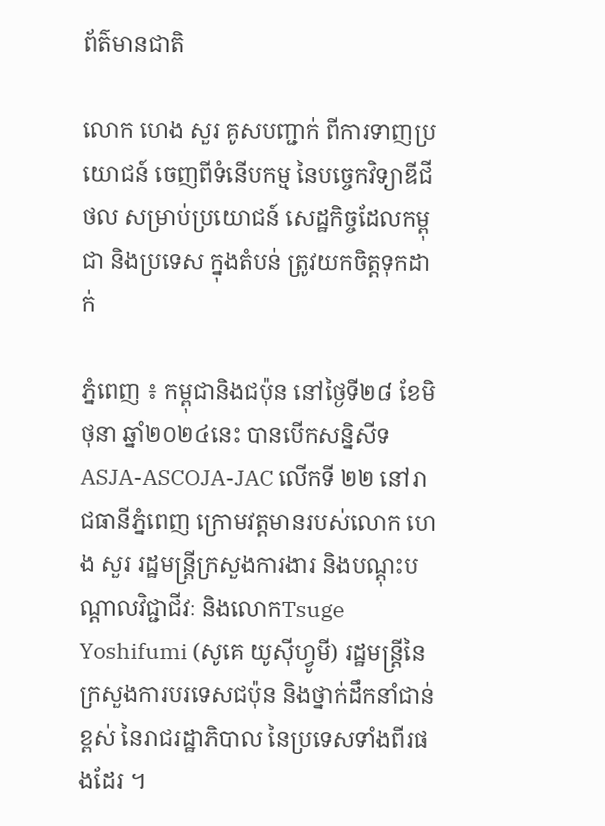ព័ត៌មានជាតិ

លោក ហេង សួរ គូសបញ្ជាក់ ពីការទាញប្រយោជន៍ ចេញពីទំនើបកម្ម នៃបច្ចេកវិទ្យាឌីជីថល សម្រាប់ប្រយោជន៍ សេដ្ឋកិច្ចដែលកម្ពុជា និងប្រទេស ក្នុងតំបន់ ត្រូវយកចិត្តទុកដាក់

ភ្នំពេញ ៖ កម្ពុជានិងជប៉ុន នៅថ្ងៃទី២៨ ខែមិថុនា ឆ្នាំ២០២៤នេះ បានបើកសន្និសីទ ASJA-ASCOJA-JAC លើកទី ២២ នៅរាជធានីភ្នំពេញ ក្រោមវត្តមានរបស់លោក ហេង សួរ រដ្ឋមន្ត្រីក្រសួងការងារ និងបណ្តុះបណ្តាលវិជ្ជាជីវៈ និងលោកTsuge Yoshifumi (សូគេ យូស៊ីហ្វូមី) រដ្ឋមន្រ្តីនៃក្រសួងការបរទេសជប៉ុន និងថ្នាក់ដឹកនាំជាន់ខ្ពស់ នៃរាជរដ្ឋាភិបាល នៃប្រទេសទាំងពីរផងដែរ ។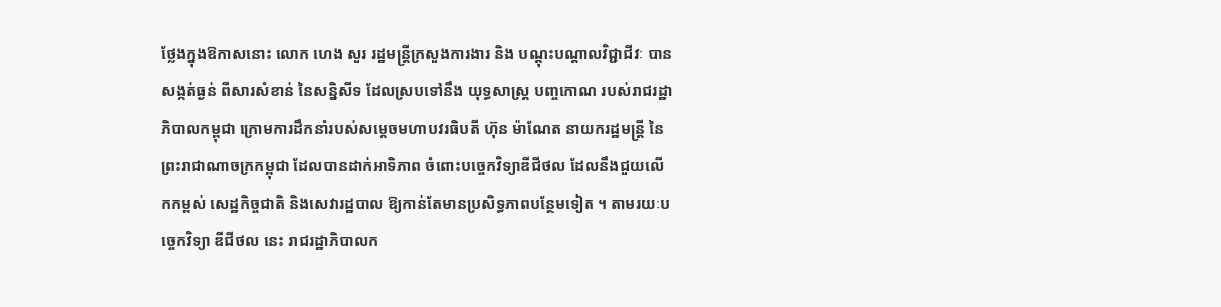ថ្លែងក្នុងឱកាសនោះ លោក ហេង សួរ រដ្ឋមន្ត្រីក្រសួងការងារ និង បណ្តុះបណ្តាលវិជ្ជាជីវៈ បានសង្កត់ធ្ងន់ ពីសារសំខាន់ នៃសន្និសីទ ដែលស្របទៅនឹង យុទ្ធសាស្ត្រ បញ្ចកោណ របស់រាជរដ្ឋាភិបាលកម្ពុជា ក្រោមការដឹកនាំរបស់សម្តេចមហាបវរធិបតី ហ៊ុន ម៉ាណែត នាយករដ្ឋមន្ត្រី នៃព្រះរាជាណាចក្រកម្ពុជា ដែលបានដាក់អាទិភាព ចំពោះបច្ចេកវិទ្យាឌីជីថល ដែលនឹងជួយលើកកម្ពស់ សេដ្ឋកិច្ចជាតិ និងសេវារដ្ឋបាល ឱ្យកាន់តែមានប្រសិទ្ធភាពបន្ថែមទៀត ។ តាមរយៈបច្ចេកវិទ្យា ឌីជីថល នេះ រាជរដ្ឋាភិបាលក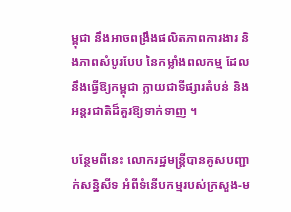ម្ពុជា នឹងអាចពង្រឹងផលិតភាពការងារ និងភាពសំបូរបែប នៃកម្លាំងពលកម្ម ដែលនឹងធ្វើឱ្យកម្ពុជា ក្លាយជាទីផ្សារតំបន់ និងអន្តរជាតិដ៏គួរឱ្យទាក់ទាញ ។

បន្ថែមពីនេះ លោករដ្ឋមន្ត្រីបានគូសបញ្ជាក់សន្និសីទ អំពីទំនើបកម្មរបស់ក្រសួង-ម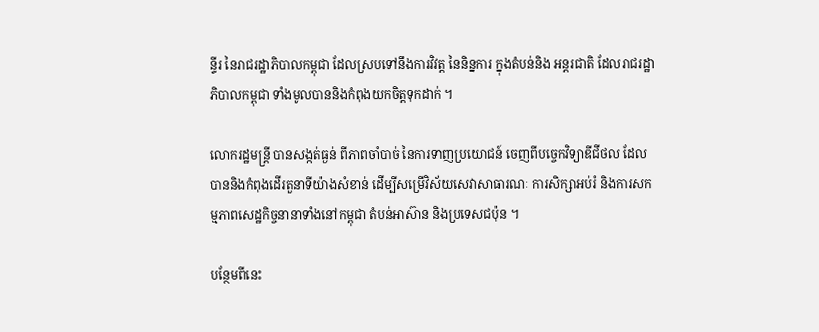ន្ទីរ នៃរាជរដ្ឋាភិបាលកម្ពុជា ដែលស្របទៅនឹងការវិវត្ត នៃនិន្នការ ក្នុងតំបន់និង អន្តរជាតិ ដែលរាជរដ្ឋាភិបាលកម្ពុជា ទាំងមូលបាននិងកំពុងយកចិត្តទុកដាក់ ។

លោករដ្ឋមន្ត្រី បានសង្កត់ធ្ងន់ ពីភាពចាំបាច់ នៃការទាញប្រយោជន៍ ចេញពីបច្ចេកវិទ្យាឌីជីថល ដែលបាននិងកំពុងដើរតួនាទីយ៉ាងសំខាន់ ដើម្បីសម្រើវិស័យសេវាសាធារណៈ ការសិក្សាអប់រំ និងការសកម្មភាពសេដ្ឋកិច្ចនានាទាំងនៅកម្ពុជា តំបន់អាស៊ាន និងប្រទេសជប៉ុន ។

បន្ថែមពីនេះ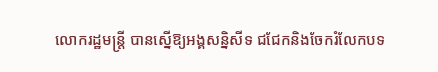លោករដ្ឋមន្ត្រី បានស្នើឱ្យអង្គសន្និសីទ ជជែកនិងចែករំលែកបទ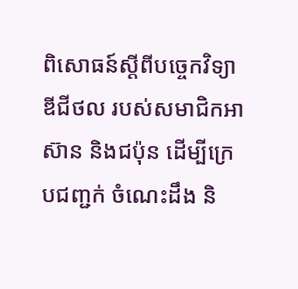ពិសោធន៍ស្តីពីបច្ចេកវិទ្យាឌីជីថល របស់សមាជិកអាស៊ាន និងជប៉ុន ដើម្បីក្រេបជញ្ជក់ ចំណេះដឹង និ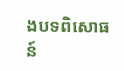ងបទពិសោធន៍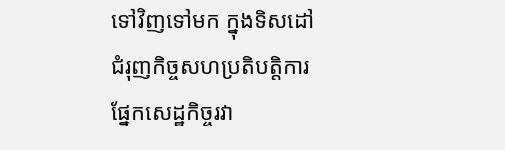ទៅវិញទៅមក ក្នុងទិសដៅជំរុញកិច្ចសហប្រតិបត្តិការ ផ្នែកសេដ្ឋកិច្ចរវា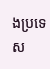ងប្រទេស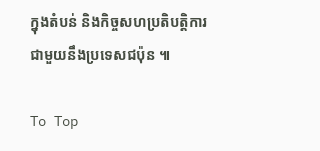ក្នុងតំបន់ និងកិច្ចសហប្រតិបត្តិការ ជាមួយនឹងប្រទេសជប៉ុន ៕

To Top